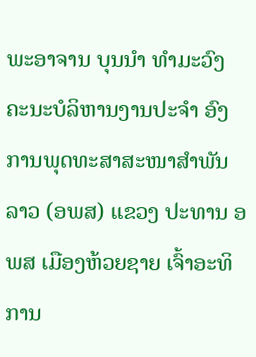ພະອາຈານ ບຸນນໍາ ທໍາມະວົງ ຄະນະບໍລິຫານງານປະຈໍາ ອົງການພຸດທະສາສະໜາສຳພັນລາວ (ອພສ) ແຂວງ ປະທານ ອພສ ເມືອງຫ້ວຍຊາຍ ເຈົ້າອະທິການ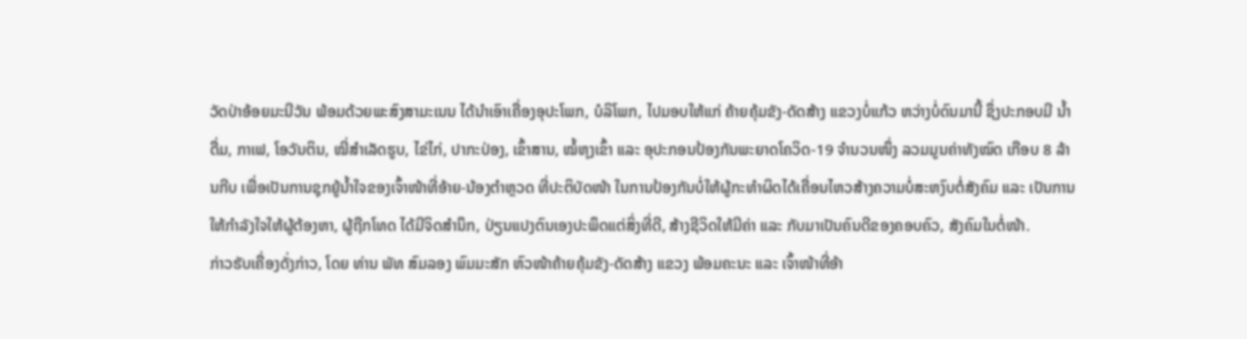ວັດປ່າອ້ອຍມະນີວັນ ພ້ອມດ້ວຍພະສົງສາມະເນນ ໄດ້ນຳເອົາເຄື່ອງອຸປະໂພກ, ບໍລິໂພກ, ໄປມອບໃຫ້ແກ່ ຄ້າຍຄຸ້ມຂັງ-ດັດສ້າງ ແຂວງບໍ່ແກ້ວ ຫວ່າງບໍ່ດົນມານີ້ ຊຶ່ງປະກອບມີ ນ້ຳດື່ມ, ກາເຟ, ໂອວັນຕິນ, ໝີ່ສຳເລັດຮູບ, ໄຂ່ໄກ່, ປາກະປ່ອງ, ເຂົ້າສານ, ໝໍ້ຫຸງເຂົ້າ ແລະ ອຸປະກອນປ້ອງກັນພະຍາດໂຄວິດ-19 ຈໍານວນໜຶ່ງ ລວມມູນຄ່າທັງໝົດ ເກືອບ 8 ລ້ານກີບ ເພື່ອເປັນການຊຸກຍູ້ນໍ້າໃຈຂອງເຈົ້າໜ້າທີ່ອ້າຍ-ນ້ອງຕຳຫຼວດ ທີ່ປະຕິບັດໜ້າ ໃນການປ້ອງກັນບໍ່ໃຫ້ຜູ້ກະທຳຜິດໄດ້ເຄື່ອນໄຫວສ້າງຄວາມບໍ່ສະຫງົບຕໍ່ສັງຄົມ ແລະ ເປັນການໃຫ້ກຳລັງໃຈໃຫ້ຜູ້ຕ້ອງຫາ, ຜູ້ຖືກໂທດ ໄດ້ມີຈິດສຳນຶກ, ປ່ຽນແປງຕົນເອງປະພຶດແຕ່ສິ່ງທີ່ດີ, ສ້າງຊີວິດໃຫ້ມີຄ່າ ແລະ ກັບມາເປັນຄົນດີຂອງຄອບຄົວ, ສັງຄົມໃນຕໍ່ໜ້າ.
ກ່າວຮັບເຄື່ອງດັ່ງກ່າວ, ໂດຍ ທ່ານ ພັທ ສົມລອງ ພົມມະສັກ ຫົວໜ້າຄ້າຍຄຸ້ມຂັງ-ດັດສ້າງ ແຂວງ ພ້ອມຄະນະ ແລະ ເຈົ້າໜ້າທີ່ອ້າ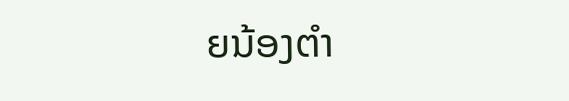ຍນ້ອງຕຳ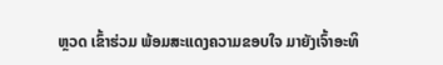ຫຼວດ ເຂົ້າຮ່ວມ ພ້ອມສະແດງຄວາມຂອບໃຈ ມາຍັງເຈົ້າອະທິ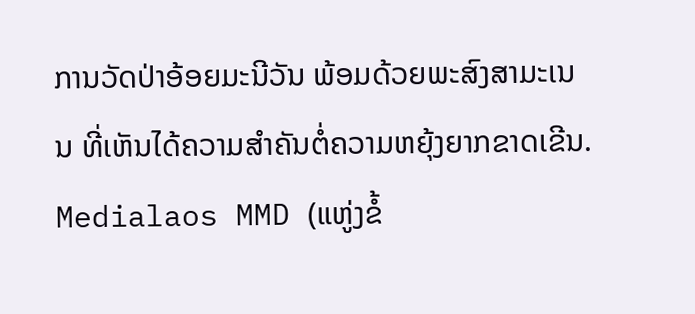ການວັດປ່າອ້ອຍມະນີວັນ ພ້ອມດ້ວຍພະສົງສາມະເນນ ທີ່ເຫັນໄດ້ຄວາມສຳຄັນຕໍ່ຄວາມຫຍຸ້ງຍາກຂາດເຂີນ.
Medialaos MMD (ແຫູ່ງຂໍ້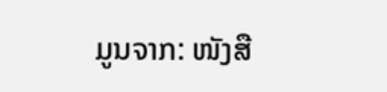ມູນຈາກ: ໜັງສື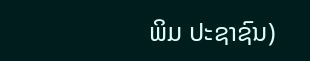ພິມ ປະຊາຊົນ)